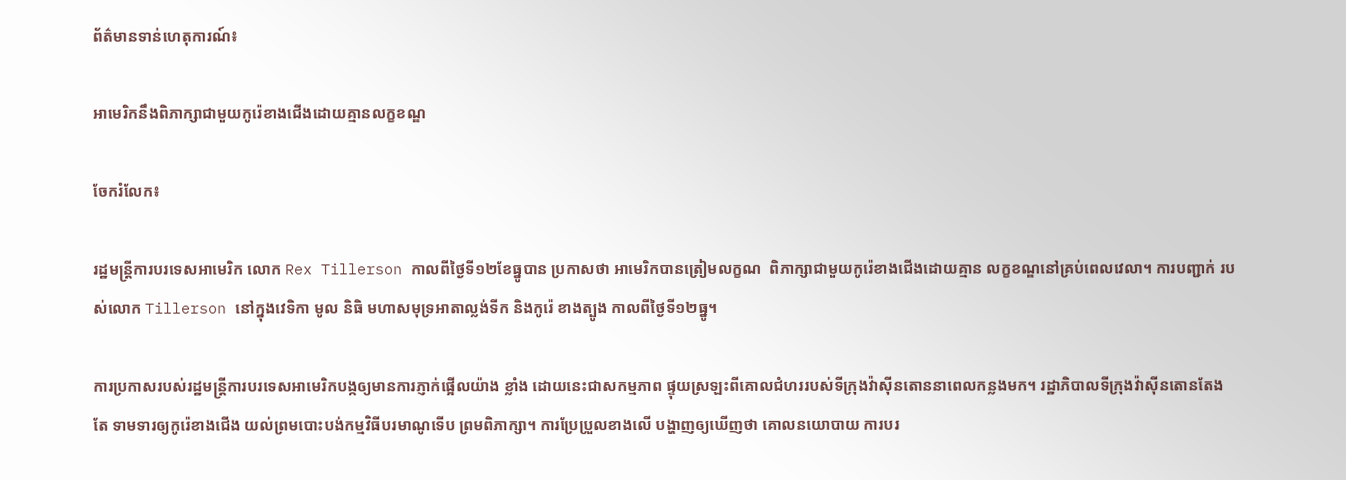ព័ត៌មានទាន់ហេតុការណ៍៖

អាមេរិកនឹងពិភាក្សាជាមួយកូរ៉េខាងជើងដោយគ្មានលក្ខខណ្ឌ

ចែករំលែក៖

រដ្ឋមន្ត្រីការបរទេសអាមេរិក លោក Rex Tillerson កាលពីថ្ងៃទី១២ខែធ្នូបាន ប្រកាសថា អាមេរិកបានត្រៀមលក្ខណ  ពិភាក្សាជាមួយកូរ៉េខាងជើងដោយគ្មាន លក្ខខណ្ឌនៅគ្រប់ពេលវេលា។ ការបញ្ជាក់ របស់លោក Tillerson នៅក្នុងវេទិកា មូល និធិ មហាសមុទ្រអាតាល្លង់ទីក និងកូរ៉េ ខាងត្បូង កាលពីថ្ងៃទី១២ធ្នូ។

ការប្រកាសរបស់រដ្ឋមន្ត្រីការបរទេសអាមេរិកបង្កឲ្យមានការភ្ញាក់ផ្អើលយ៉ាង ខ្លាំង ដោយនេះជាសកម្មភាព ផ្ទុយស្រឡះពីគោលជំហររបស់ទីក្រុងវ៉ាស៊ីនតោននាពេលកន្លងមក។ រដ្ឋាភិបាលទីក្រុងវ៉ាស៊ីនតោនតែងតែ ទាមទារឲ្យកូរ៉េខាងជើង យល់ព្រមបោះបង់កម្មវិធីបរមាណូទើប ព្រមពិភាក្សា។ ការប្រែប្រួលខាងលើ បង្ហាញឲ្យឃើញថា គោលនយោបាយ ការបរ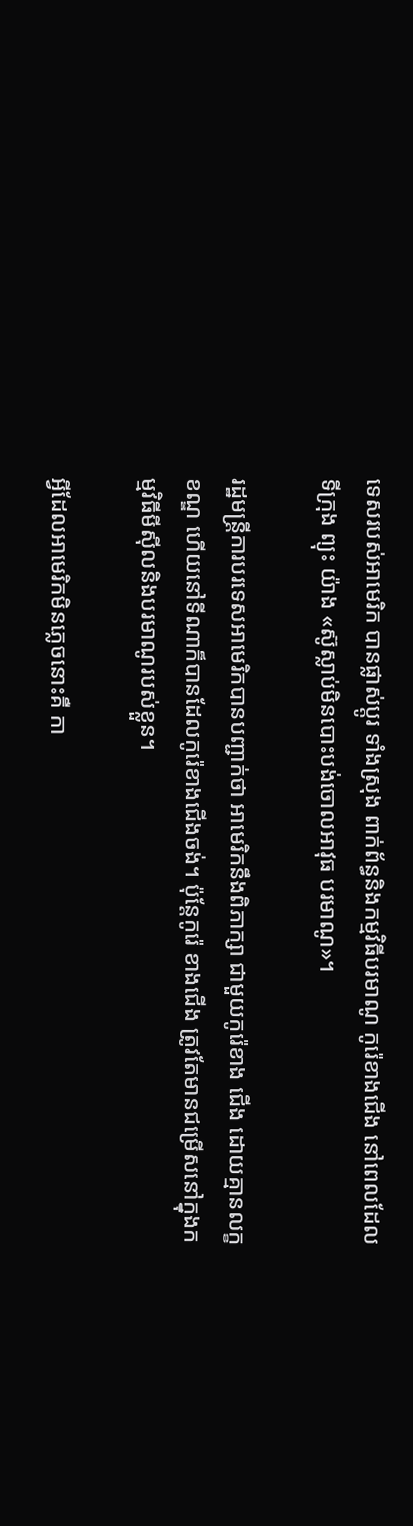ទេសរបស់អាមេរិក បានផ្លាស់ប្តូរ ទាំងស្រុង ពាក់ព័ន្ធនិងកម្មវិធីបរមាណូ កូរ៉េខាងជើង នៅពេលដែលទីក្រុង ព្យុះ យ៉ាង «ស៊ូស្លាប់មិនបោះបង់ចោលអាវុធ បរមាណូ»។

រដ្ឋមន្ត្រីការបរទេសអាមេរិកបានបញ្ជាក់ថា អាមេរិកនឹងពិភាក្សា ជាមួយកូរ៉េខាង ជើង ដោយគ្មានលក្ខខណ្ឌ ហើយនៅទីណាក៏បានដែលកូរ៉េខាងជើងចង់។ ប៉ុន្តែកូរ៉េ ខាងជើង ត្រូវតែមានជម្រើសនៅក្នុងកម្មវិធីមីស៊ីលនិងបរមាណូរបស់ខ្លួន។

អ្វីដែលអាមេរិកមិនភ្លេចនោះគឺ កា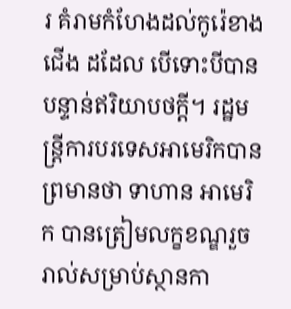រ គំរាមកំហែងដល់កូរ៉េខាងជើង ដដែល បើទោះបីបានបន្ទាន់ឥរិយាបថក្តី។ រដ្ឋមន្ត្រីការបរទេសអាមេរិកបានព្រមានថា ទាហាន អាមេរិក បានត្រៀមលក្ខខណ្ឌរួចរាល់សម្រាប់ស្ថានកា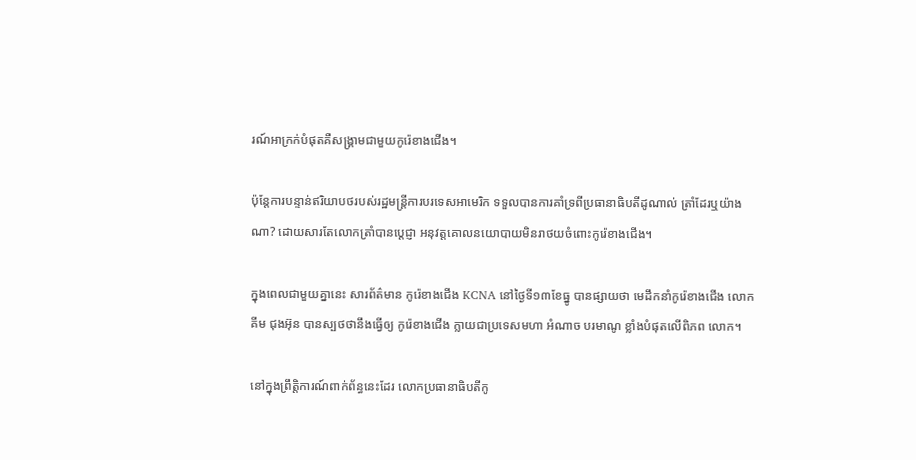រណ៍អាក្រក់បំផុតគឺសង្គ្រាមជាមួយកូរ៉េខាងជើង។

ប៉ុន្តែការបន្ទាន់ឥរិយាបថរបស់រដ្ឋមន្ត្រីការបរទេសអាមេរិក ទទួលបានការគាំទ្រពីប្រធានាធិបតីដូណាល់ ត្រាំដែរឬយ៉ាង ណា? ដោយសារតែលោកត្រាំបានប្តេជ្ញា អនុវត្តគោលនយោបាយមិនរាថយចំពោះកូរ៉េខាងជើង។

ក្នុងពេលជាមួយគ្នានេះ សារព័ត៌មាន កូរ៉េខាងជើង KCNA នៅថ្ងៃទី១៣ខែធ្នូ បានផ្សាយថា មេដឹកនាំកូរ៉េខាងជើង លោក គីម ជុងអ៊ុន បានស្បថថានឹងធ្វើឲ្យ កូរ៉េខាងជើង ក្លាយជាប្រទេសមហា អំណាច បរមាណូ ខ្លាំងបំផុតលើពិភព លោក។

នៅក្នុងព្រឹត្តិការណ៍ពាក់ព័ន្ធនេះដែរ លោកប្រធានាធិបតីកូ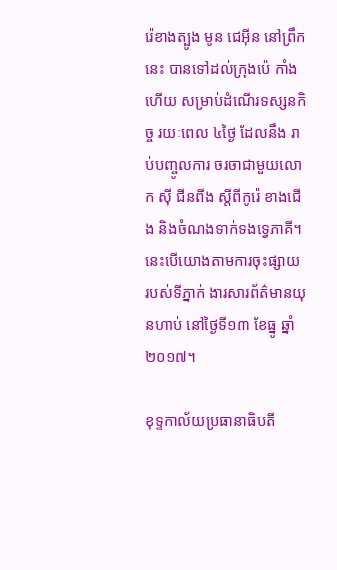រ៉េខាងត្បូង មូន ជេអុីន នៅព្រឹកនេះ បានទៅដល់ក្រុងប៉េ កាំងហើយ សម្រាប់ដំណើរទស្សនកិច្ច រយៈពេល ៤ថ្ងៃ ដែលនឹង រាប់បញ្ចូលការ ចរចាជាមួយលោក ស៊ី ជីនពីង ស្តីពីកូរ៉េ ខាងជើង និងចំណងទាក់ទងទ្វេភាគី។ នេះបើយោងតាមការចុះផ្សាយ របស់ទីភ្នាក់ ងារសារព័ត៌មានយុនហាប់ នៅថ្ងៃទី១៣ ខែធ្នូ ឆ្នាំ២០១៧។

ខុទ្ទកាល័យប្រធានាធិបតី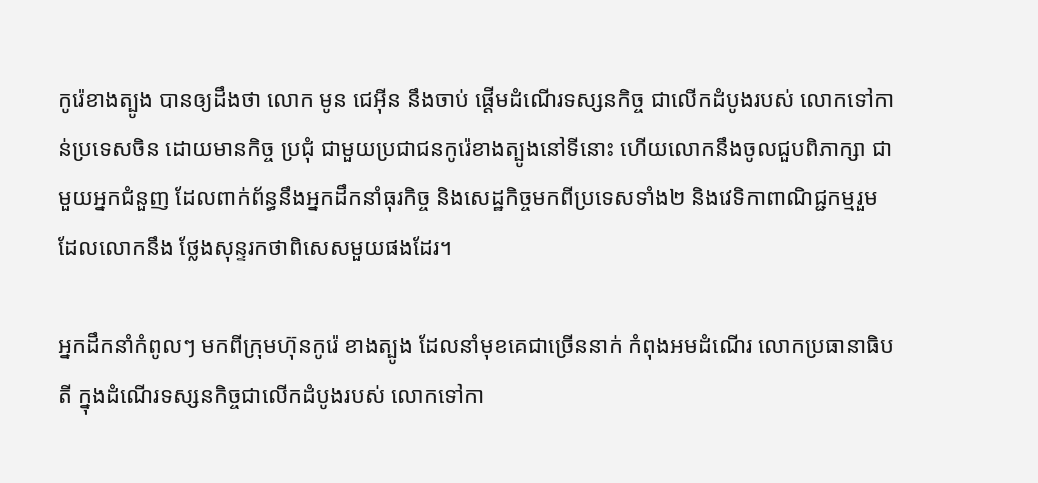កូរ៉េខាងត្បូង បានឲ្យដឹងថា លោក មូន ជេអ៊ីន នឹងចាប់ ផ្តើមដំណើរទស្សនកិច្ច ជាលើកដំបូងរបស់ លោកទៅកាន់ប្រទេសចិន ដោយមានកិច្ច ប្រជុំ ជាមួយប្រជាជនកូរ៉េខាងត្បូងនៅទីនោះ ហើយលោកនឹងចូលជួបពិភាក្សា ជាមួយអ្នកជំនួញ ដែលពាក់ព័ន្ធនឹងអ្នកដឹកនាំធុរកិច្ច និងសេដ្ឋកិច្ចមកពីប្រទេសទាំង២ និងវេទិកាពាណិជ្ជកម្មរួម ដែលលោកនឹង ថ្លែងសុន្ទរកថាពិសេសមួយផងដែរ។

អ្នកដឹកនាំកំពូលៗ មកពីក្រុមហ៊ុនកូរ៉េ ខាងត្បូង ដែលនាំមុខគេជាច្រើននាក់ កំពុងអមដំណើរ លោកប្រធានាធិបតី ក្នុងដំណើរទស្សនកិច្ចជាលើកដំបូងរបស់ លោកទៅកា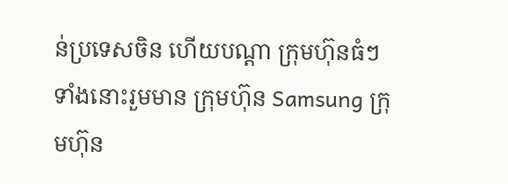ន់ប្រទេសចិន ហើយបណ្ដា ក្រុមហ៊ុនធំៗ ទាំងនោះរួមមាន ក្រុមហ៊ុន Samsung ក្រុមហ៊ុន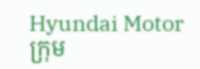Hyundai Motor ក្រុម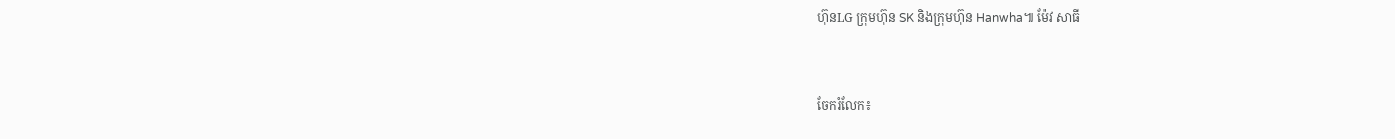ហ៊ុនLG ក្រុមហ៊ុន SK និងក្រុមហ៊ុន Hanwha៕ ម៉ែវ សាធី


ចែករំលែក៖